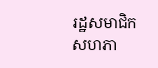រដ្ឋសមាជិកសហភា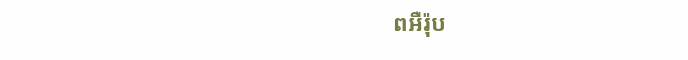ពអឺរ៉ុប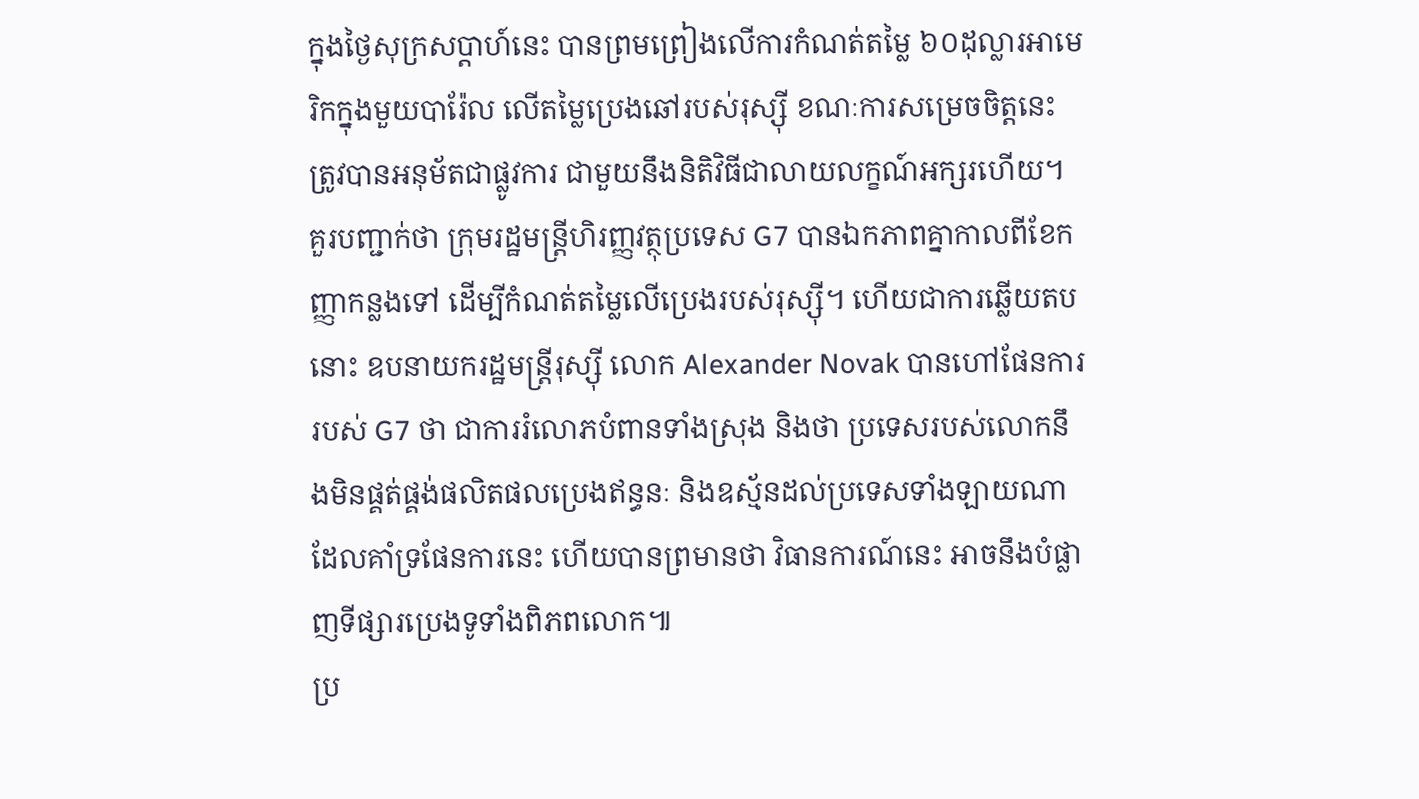ក្នុងថ្ងៃសុក្រសប្តាហ៍នេះ បានព្រមព្រៀងលើការកំណត់តម្លៃ ៦០ដុល្លារអាមេរិកក្នុងមួយបារ៉ែល លើតម្លៃប្រេងឆៅរបស់រុស្ស៊ី ខណៈការសម្រេចចិត្តនេះ ត្រូវបានអនុម័តជាផ្លូវការ ជាមួយនឹងនិតិវិធីជាលាយលក្ខណ៍អក្សរហើយ។
គួរបញ្ជាក់ថា ក្រុមរដ្ឋមន្រ្តីហិរញ្ញវត្ថុប្រទេស G7 បានឯកភាពគ្នាកាលពីខែកញ្ញាកន្លងទៅ ដើម្បីកំណត់តម្លៃលើប្រេងរបស់រុស្ស៊ី។ ហើយជាការឆ្លើយតបនោះ ឧបនាយករដ្ឋមន្រ្តីរុស្ស៊ី លោក Alexander Novak បានហៅផែនការរបស់ G7 ថា ជាការរំលោភបំពានទាំងស្រុង និងថា ប្រទេសរបស់លោកនឹងមិនផ្គត់ផ្គង់ផលិតផលប្រេងឥន្ធនៈ និងឧស្ម័នដល់ប្រទេសទាំងឡាយណា ដែលគាំទ្រផែនការនេះ ហើយបានព្រមានថា វិធានការណ៍នេះ អាចនឹងបំផ្លាញទីផ្សារប្រេងទូទាំងពិភពលោក៕
ប្រ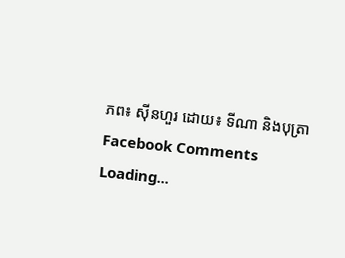ភព៖ ស៊ីនហួរ ដោយ៖ ទីណា និងបុត្រា
Facebook Comments
Loading...